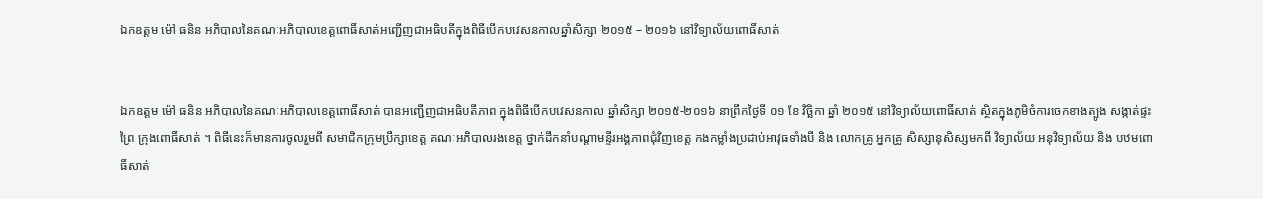ឯកឧត្តម ម៉ៅ ធនិន អភិបាលនៃគណៈអភិបាលខេត្តពោធិ៍សាត់អញ្ជើញជាអធិបតីក្នុងពិធីបើកបវេសនកាលឆ្នាំសិក្សា ២០១៥ – ២០១៦ នៅវិទ្យាល័យពោធិ៍សាត់


ឯកឧត្តម ម៉ៅ ធនិន អភិបាលនៃគណៈអភិបាលខេត្តពោធិ៍សាត់ បានអញ្ជើញជាអធិបតីភាព ក្នុងពិធីបើកបវេសនកាល ឆ្នាំសិក្សា ២០១៥-២០១៦ នាព្រឹកថ្ងៃទី ០១ ខែ វិច្ឆិកា ឆ្នាំ ២០១៥ នៅវិទ្យាល័យពោធិ៍សាត់ ស្ថិតក្នុងភូមិចំការចេកខាងត្បូង សង្កាត់ផ្ទះព្រៃ ក្រុងពោធិ៍សាត់ ។ ពិធីនេះក៏មានការចូលរួមពី សមាជិកក្រុមប្រឹក្សាខេត្ត គណៈអភិបាលរងខេត្ត ថ្នាក់ដឹកនាំបណ្តាមន្ទីរអង្គភាពជុំវិញខេត្ត កងកម្លាំងប្រដាប់អាវុធទាំងបី និង លោកគ្រូ អ្នកគ្រូ សិស្សានុសិស្សមកពី វិទ្យាល័យ អនុវិទ្យាល័យ និង បឋមពោធិ៍សាត់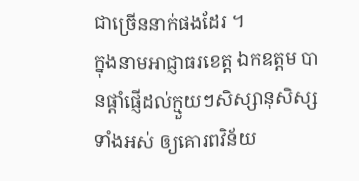ជាច្រើននាក់ផងដែរ ។
ក្នុងនាមអាជ្ញាធរខេត្ត ឯកឧត្តម បានផ្តាំផ្ញើដល់ក្មួយៗសិស្សានុសិស្សទាំងអស់ ឲ្យគោរពវិន័យ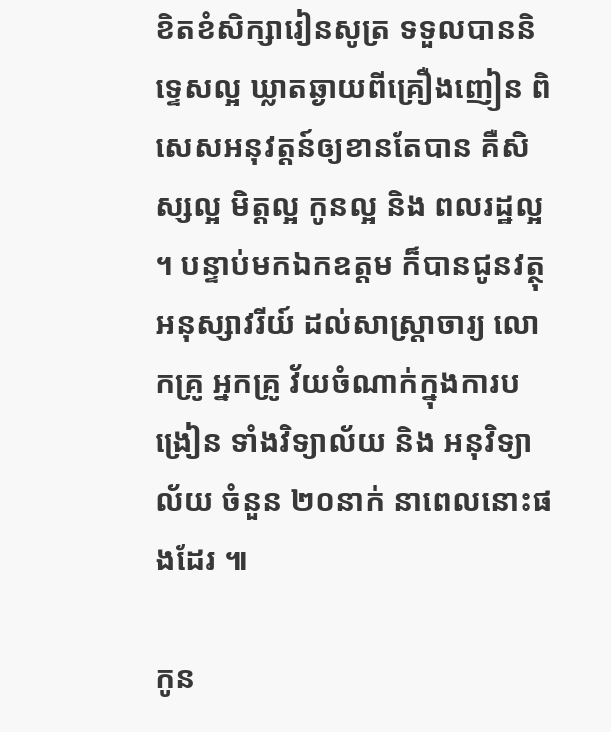ខិតខំសិក្សារៀនសូត្រ ទទួលបាននិទ្ទេសល្អ ឃ្លាតឆ្ងាយពីគ្រឿងញៀន ពិសេសអនុវត្តន៍ឲ្យខានតែបាន គឺសិស្សល្អ មិត្តល្អ កូនល្អ និង ពលរដ្ឋល្អ ។ បន្ទាប់មកឯកឧត្តម ក៏បានជូនវត្ថុអនុស្សាវរីយ៍ ដល់សាស្ត្រាចារ្យ លោកគ្រូ អ្នកគ្រូ វ័យចំណាក់ក្នុងការបង្រៀន ទាំងវិទ្យាល័យ និង អនុវិទ្យាល័យ ចំនួន ២០នាក់ នាពេលនោះផងដែរ ៕

កូន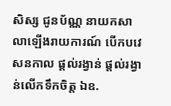សិស្ស ជូនប័ណ្ណ នាយកសាលាឡើងរាយការណ៍ បើកបវេសនកាល ផ្តល់រង្វាន់ ផ្តល់រង្វាន់លើកទឹកចិត្ត ឯឧ.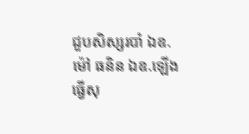ជួបសិស្សរបាំ ឯឧ.ម៉ៅ ធនិន ឯឧ.ឡើងធ្វើសុ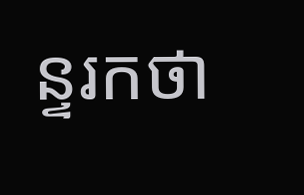ន្ទរកថា